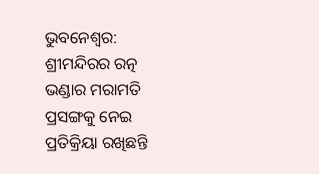ଭୁବନେଶ୍ବର: ଶ୍ରୀମନ୍ଦିରର ରତ୍ନ ଭଣ୍ଡାର ମରାମତି ପ୍ରସଙ୍ଗକୁ ନେଇ ପ୍ରତିକ୍ରିୟା ରଖିଛନ୍ତି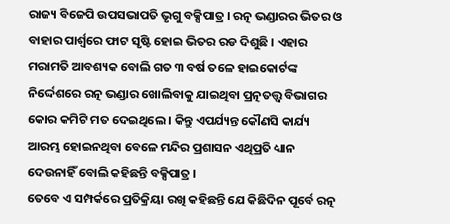ରାଜ୍ୟ ବିଜେପି ଉପସଭାପତି ଭୃଗୁ ବକ୍ସିପାତ୍ର । ରତ୍ନ ଭଣ୍ଡାରର ଭିତର ଓ ବାହାର ପାର୍ଶ୍ବରେ ଫାଟ ସୃଷ୍ଟି ହୋଇ ଭିତର ରଡ ଦିଶୁଛି । ଏହାର ମରାମତି ଆବଶ୍ୟକ ବୋଲି ଗତ ୩ ବର୍ଷ ତଳେ ହାଇକୋର୍ଟଙ୍କ ନିର୍ଦ୍ଦେଶରେ ରତ୍ନ ଭଣ୍ଡାର ଖୋଲିବାକୁ ଯାଇଥିବା ପ୍ରତ୍ନତତ୍ତ୍ବ ବିଭାଗର କୋର କମିଟି ମତ ଦେଇଥିଲେ । କିନ୍ତୁ ଏପର୍ଯ୍ୟନ୍ତ କୌଣସି କାର୍ଯ୍ୟ ଆରମ୍ଭ ହୋଇନଥିବା ବେଳେ ମନ୍ଦିର ପ୍ରଶାସନ ଏଥିପ୍ରତି ଧ୍ୟାନ ଦେଉନାହିଁ ବୋଲି କହିଛନ୍ତି ବକ୍ସିପାତ୍ର ।
ତେବେ ଏ ସମ୍ପର୍କରେ ପ୍ରତିକ୍ରିୟା ରଖି କହିଛନ୍ତି ଯେ କିଛିଦିନ ପୂର୍ବେ ରତ୍ନ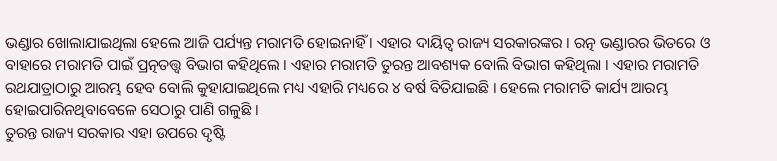ଭଣ୍ଡାର ଖୋଲାଯାଇଥିଲା ହେଲେ ଆଜି ପର୍ଯ୍ୟନ୍ତ ମରାମତି ହୋଇନାହିଁ । ଏହାର ଦାୟିତ୍ବ ରାଜ୍ୟ ସରକାରଙ୍କର । ରତ୍ନ ଭଣ୍ଡାରର ଭିତରେ ଓ ବାହାରେ ମରାମତି ପାଇଁ ପ୍ରତ୍ନତତ୍ତ୍ଵ ବିଭାଗ କହିଥିଲେ । ଏହାର ମରାମତି ତୁରନ୍ତ ଆବଶ୍ୟକ ବୋଲି ବିଭାଗ କହିଥିଲା । ଏହାର ମରାମତି ରଥଯାତ୍ରାଠାରୁ ଆରମ୍ଭ ହେବ ବୋଲି କୁହାଯାଇଥିଲେ ମଧ୍ୟ ଏହାରି ମଧ୍ୟରେ ୪ ବର୍ଷ ବିତିଯାଇଛି । ହେଲେ ମରାମତି କାର୍ଯ୍ୟ ଆରମ୍ଭ ହୋଇପାରିନଥିବାବେଳେ ସେଠାରୁ ପାଣି ଗଳୁଛି ।
ତୁରନ୍ତ ରାଜ୍ୟ ସରକାର ଏହା ଉପରେ ଦୃଷ୍ଟି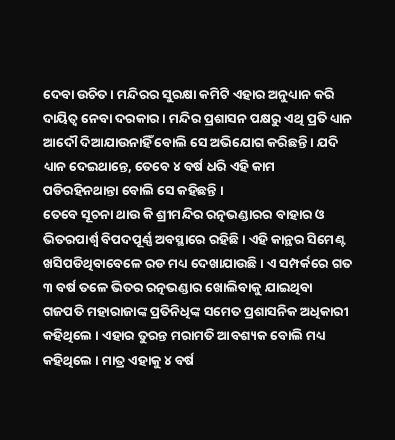ଦେବା ଉଚିତ । ମନ୍ଦିରର ସୁରକ୍ଷା କମିଟି ଏହାର ଅନୁଧ୍ୟାନ କରି ଦାୟିତ୍ବ ନେବା ଦରକାର । ମନ୍ଦିର ପ୍ରଶାସନ ପକ୍ଷରୁ ଏଥି ପ୍ରତି ଧ୍ୟାନ ଆଦୌ ଦିଆଯାଉନାହିଁ ବୋଲି ସେ ଅଭିଯୋଗ କରିଛନ୍ତି । ଯଦି ଧ୍ୟାନ ଦେଇଥାନ୍ତେ, ତେବେ ୪ ବର୍ଷ ଧରି ଏହି କାମ ପଡିରହିନଥାନ୍ତା ବୋଲି ସେ କହିଛନ୍ତି ।
ତେବେ ସୂଚନା ଥାଉ କି ଶ୍ରୀମନ୍ଦିର ରତ୍ନଭଣ୍ଡାରର ବାହାର ଓ ଭିତରପାର୍ଶ୍ବ ବିପଦପୂର୍ଣ୍ଣ ଅବସ୍ଥାରେ ରହିଛି । ଏହି କାନ୍ଥର ସିମେଣ୍ଟ ଖସିପଡିଥିବାବେଳେ ରଡ ମଧ୍ୟ ଦେଖାଯାଉଛି । ଏ ସମ୍ପର୍କରେ ଗତ ୩ ବର୍ଷ ତଳେ ଭିତର ରତ୍ନଭଣ୍ଡାର ଖୋଲିବାକୁ ଯାଇଥିବା ଗଜପତି ମହାରାଜାଙ୍କ ପ୍ରତିନିଧିଙ୍କ ସମେତ ପ୍ରଶାସନିକ ଅଧିକାରୀ କହିଥିଲେ । ଏହାର ତୁରନ୍ତ ମରାମତି ଆବଶ୍ୟକ ବୋଲି ମଧ୍ୟ କହିଥିଲେ । ମାତ୍ର ଏହାକୁ ୪ ବର୍ଷ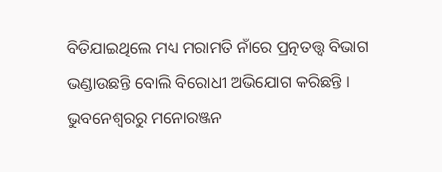ବିତିଯାଇଥିଲେ ମଧ୍ୟ ମରାମତି ନାଁରେ ପ୍ରତ୍ନତତ୍ତ୍ବ ବିଭାଗ ଭଣ୍ଡାଉଛନ୍ତି ବୋଲି ବିରୋଧୀ ଅଭିଯୋଗ କରିଛନ୍ତି ।
ଭୁବନେଶ୍ବରରୁ ମନୋରଞ୍ଜନ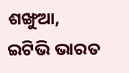ଶଙ୍ଖୁଆ, ଇଟିଭି ଭାରତ